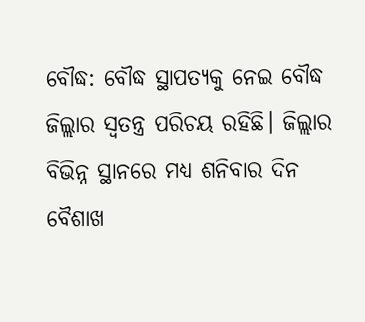ବୌଦ୍ଧ: ବୌଦ୍ଧ ସ୍ଥାପତ୍ୟକୁ ନେଇ ବୌଦ୍ଧ ଜିଲ୍ଲାର ସ୍ବତନ୍ତ୍ର ପରିଚୟ ରହିଛି। ଜିଲ୍ଲାର ବିଭିନ୍ନ ସ୍ଥାନରେ ମଧ୍ୟ ଶନିବାର ଦିନ ବୈଶାଖ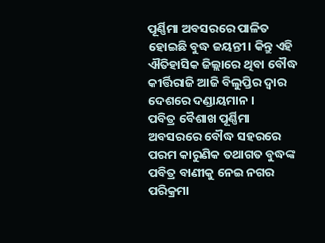ପୂର୍ଣ୍ଣିମା ଅବସରରେ ପାଳିତ ହୋଇଛି ବୁଦ୍ଧ ଜୟନ୍ତୀ। କିନ୍ତୁ ଏହି ଐତିହାସିକ ଜିଲ୍ଲାରେ ଥିବା ବୌଦ୍ଧ କୀର୍ତ୍ତିରାଜି ଆଜି ବିଲୁପ୍ତିର ଦ୍ବାର ଦେଶରେ ଦଣ୍ଡାୟମାନ ।
ପବିତ୍ର ବୈଶାଖ ପୂର୍ଣ୍ଣିମା ଅବସରରେ ବୌଦ୍ଧ ସହରରେ ପରମ କାରୁଣିକ ତଥାଗତ ବୁଦ୍ଧଙ୍କ ପବିତ୍ର ବାଣୀକୁ ନେଇ ନଗର ପରିକ୍ରମା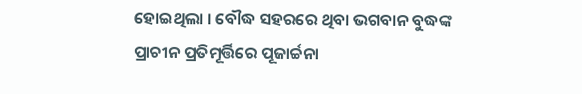ହୋଇଥିଲା । ବୌଦ୍ଧ ସହରରେ ଥିବା ଭଗବାନ ବୁଦ୍ଧଙ୍କ ପ୍ରାଚୀନ ପ୍ରତିମୂର୍ତ୍ତିରେ ପୂଜାର୍ଚ୍ଚନା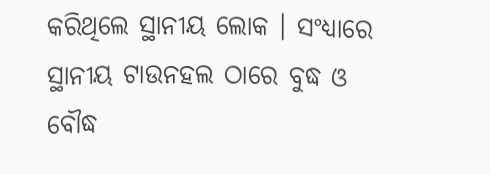କରିଥିଲେ ସ୍ଥାନୀୟ ଲୋକ । ସଂଧ୍ୟାରେ ସ୍ଥାନୀୟ ଟାଉନହଲ ଠାରେ ବୁଦ୍ଧ ଓ ବୌଦ୍ଧ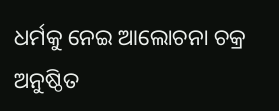ଧର୍ମକୁ ନେଇ ଆଲୋଚନା ଚକ୍ର ଅନୁଷ୍ଠିତ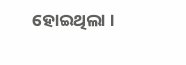ହୋଇଥିଲା ।